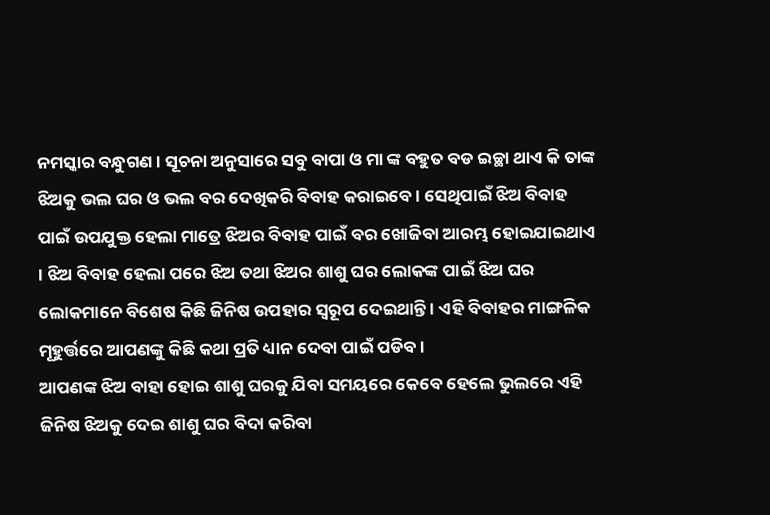ନମସ୍କାର ବନ୍ଧୁଗଣ । ସୂଚନା ଅନୁସାରେ ସବୁ ବାପା ଓ ମା ଙ୍କ ବହୁତ ବଡ ଇଚ୍ଛା ଥାଏ କି ତାଙ୍କ ଝିଅକୁ ଭଲ ଘର ଓ ଭଲ ବର ଦେଖିକରି ବିବାହ କରାଇବେ । ସେଥିପାଇଁ ଝିଅ ବିବାହ ପାଇଁ ଉପଯୁକ୍ତ ହେଲା ମାତ୍ରେ ଝିଅର ବିବାହ ପାଇଁ ବର ଖୋଜିବା ଆରମ୍ଭ ହୋଇଯାଇଥାଏ । ଝିଅ ବିବାହ ହେଲା ପରେ ଝିଅ ତଥା ଝିଅର ଶାଶୁ ଘର ଲୋକଙ୍କ ପାଇଁ ଝିଅ ଘର ଲୋକମାନେ ବିଶେଷ କିଛି ଜିନିଷ ଉପହାର ସ୍ୱରୂପ ଦେଇଥାନ୍ତି । ଏହି ବିବାହର ମାଙ୍ଗଳିକ ମୂହୁର୍ତ୍ତରେ ଆପଣଙ୍କୁ କିଛି କଥା ପ୍ରତି ଧ୍ୟାନ ଦେବା ପାଇଁ ପଡିବ ।
ଆପଣଙ୍କ ଝିଅ ବାହା ହୋଇ ଶାଶୁ ଘରକୁ ଯିବା ସମୟରେ କେବେ ହେଲେ ଭୁଲରେ ଏହି ଜିନିଷ ଝିଅକୁ ଦେଇ ଶାଶୁ ଘର ବିଦା କରିବା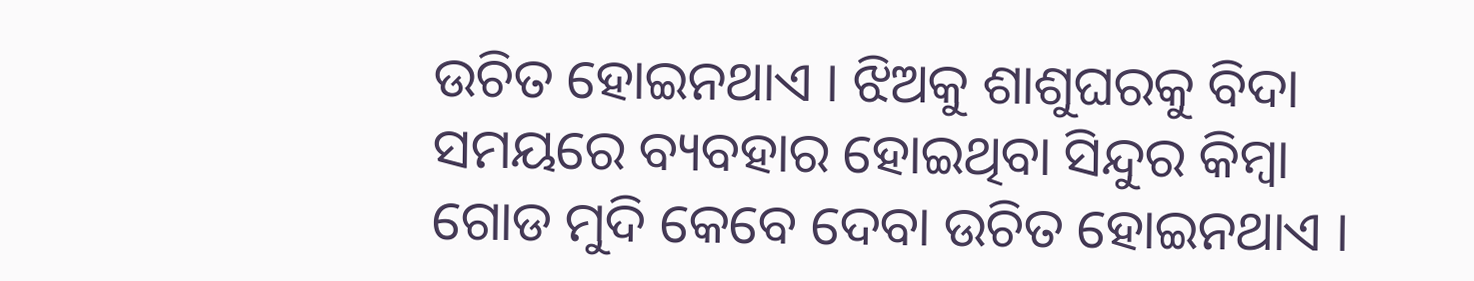ଉଚିତ ହୋଇନଥାଏ । ଝିଅକୁ ଶାଶୁଘରକୁ ବିଦା ସମୟରେ ବ୍ୟବହାର ହୋଇଥିବା ସିନ୍ଦୁର କିମ୍ବା ଗୋଡ ମୁଦି କେବେ ଦେବା ଉଚିତ ହୋଇନଥାଏ ।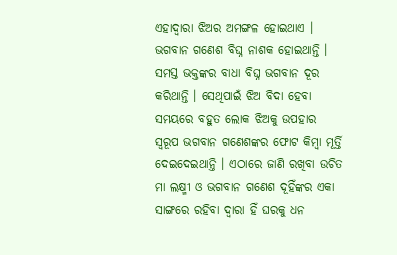ଏହାଦ୍ବାରା ଝିଅର ଅମଙ୍ଗଳ ହୋଇଥାଏ । ଭଗବାନ ଗଣେଶ ବିଘ୍ନ ନାଶକ ହୋଇଥାନ୍ତି ।
ସମସ୍ତ ଭକ୍ତଙ୍କର ବାଧା ବିଘ୍ନ ଭଗବାନ ଦୂର କରିଥାନ୍ତି । ସେଥିପାଇଁ ଝିଅ ବିଦା ହେବା ସମୟରେ ବହୁତ ଲୋକ ଝିଅକୁ ଉପହାର ସ୍ୱରୂପ ଭଗବାନ ଗଣେଶଙ୍କର ଫୋଟ କିମ୍ବା ମୂର୍ତ୍ତି ଦେଇଦେଇଥାନ୍ତି । ଏଠାରେ ଜାଣି ରଖିବା ଉଚିତ ମା ଲକ୍ଷ୍ମୀ ଓ ଭଗବାନ ଗଣେଶ ଦୂହିଁଙ୍କର ଏକା ସାଙ୍ଗରେ ରହିବା ଦ୍ଵାରା ହିଁ ଘରକୁ ଧନ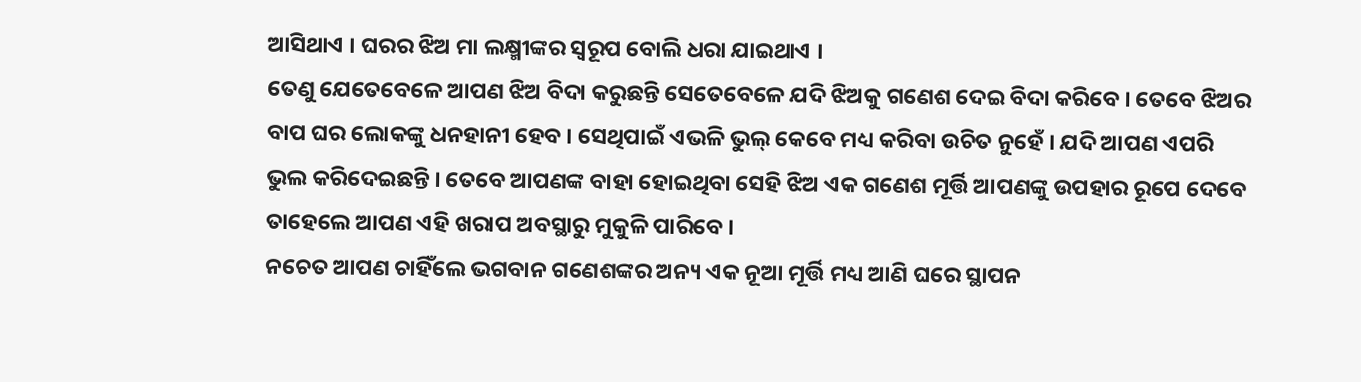ଆସିଥାଏ । ଘରର ଝିଅ ମା ଲକ୍ଷ୍ମୀଙ୍କର ସ୍ୱରୂପ ବୋଲି ଧରା ଯାଇଥାଏ ।
ତେଣୁ ଯେତେବେଳେ ଆପଣ ଝିଅ ବିଦା କରୁଛନ୍ତି ସେତେବେଳେ ଯଦି ଝିଅକୁ ଗଣେଶ ଦେଇ ବିଦା କରିବେ । ତେବେ ଝିଅର ବାପ ଘର ଲୋକଙ୍କୁ ଧନହାନୀ ହେବ । ସେଥିପାଇଁ ଏଭଳି ଭୁଲ୍ କେବେ ମଧ୍ୟ କରିବା ଉଚିତ ନୁହେଁ । ଯଦି ଆପଣ ଏପରି ଭୁଲ କରିଦେଇଛନ୍ତି । ତେବେ ଆପଣଙ୍କ ବାହା ହୋଇଥିବା ସେହି ଝିଅ ଏକ ଗଣେଶ ମୂର୍ତ୍ତି ଆପଣଙ୍କୁ ଉପହାର ରୂପେ ଦେବେ ତାହେଲେ ଆପଣ ଏହି ଖରାପ ଅବସ୍ଥାରୁ ମୁକୁଳି ପାରିବେ ।
ନଚେତ ଆପଣ ଚାହିଁଲେ ଭଗବାନ ଗଣେଶଙ୍କର ଅନ୍ୟ ଏକ ନୂଆ ମୂର୍ତ୍ତି ମଧ୍ୟ ଆଣି ଘରେ ସ୍ଥାପନ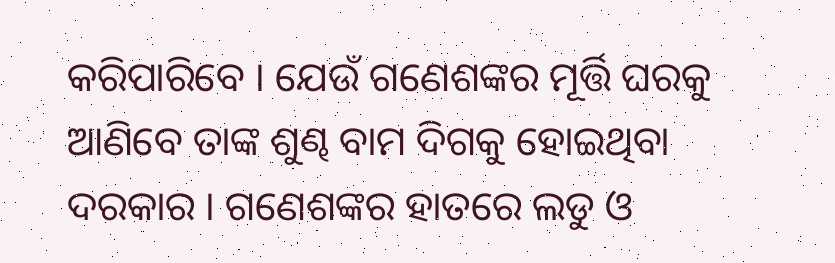କରିପାରିବେ । ଯେଉଁ ଗଣେଶଙ୍କର ମୂର୍ତ୍ତି ଘରକୁ ଆଣିବେ ତାଙ୍କ ଶୁଣ୍ଢ ବାମ ଦିଗକୁ ହୋଇଥିବା ଦରକାର । ଗଣେଶଙ୍କର ହାତରେ ଲଡୁ ଓ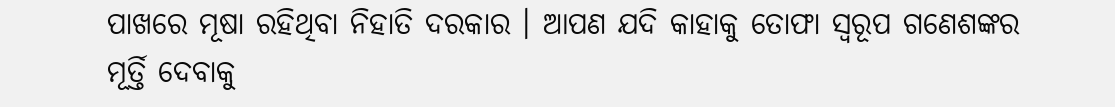ପାଖରେ ମୂଷା ରହିଥିବା ନିହାତି ଦରକାର । ଆପଣ ଯଦି କାହାକୁ ତୋଫା ସ୍ୱରୂପ ଗଣେଶଙ୍କର ମୂର୍ତ୍ତି ଦେବାକୁ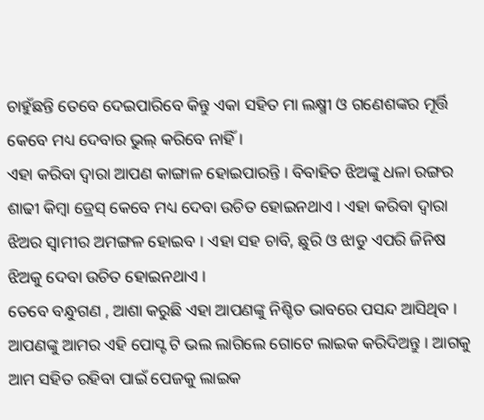ଚାହୁଁଛନ୍ତି ତେବେ ଦେଇପାରିବେ କିନ୍ତୁ ଏକା ସହିତ ମା ଲକ୍ଷ୍ମୀ ଓ ଗଣେଶଙ୍କର ମୂର୍ତ୍ତି କେବେ ମଧ୍ୟ ଦେବାର ଭୁଲ୍ କରିବେ ନାହିଁ ।
ଏହା କରିବା ଦ୍ଵାରା ଆପଣ କାଙ୍ଗାଳ ହୋଇପାରନ୍ତି । ବିବାହିତ ଝିଅଙ୍କୁ ଧଳା ରଙ୍ଗର ଶାଢୀ କିମ୍ବା ଡ୍ରେସ୍ କେବେ ମଧ୍ୟ ଦେବା ଉଚିତ ହୋଇନଥାଏ । ଏହା କରିବା ଦ୍ଵାରା ଝିଅର ସ୍ଵାମୀର ଅମଙ୍ଗଳ ହୋଇବ । ଏହା ସହ ଚାବି, ଛୁରି ଓ ଝାଡୁ ଏପରି ଜିନିଷ ଝିଅକୁ ଦେବା ଉଚିତ ହୋଇନଥାଏ ।
ତେବେ ବନ୍ଧୁଗଣ , ଆଶା କରୁଛି ଏହା ଆପଣଙ୍କୁ ନିଶ୍ଚିତ ଭାବରେ ପସନ୍ଦ ଆସିଥିବ । ଆପଣଙ୍କୁ ଆମର ଏହି ପୋସ୍ଟ ଟି ଭଲ ଲାଗିଲେ ଗୋଟେ ଲାଇକ କରିଦିଅନ୍ତୁ । ଆଗକୁ ଆମ ସହିତ ରହିବା ପାଇଁ ପେଜକୁ ଲାଇକ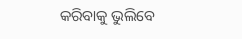କରିବାକୁ ଭୁଲିବେ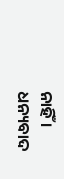ନାହିଁ । ଧନ୍ୟବାଦ